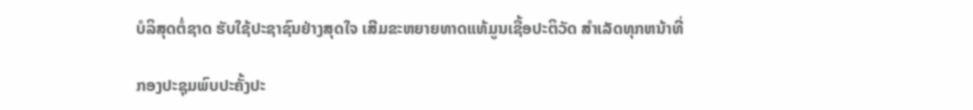ບໍລິສຸດຕໍ່ຊາດ ຮັບໃຊ້ປະຊາຊົນຢ່າງສຸດໃຈ ເສີມຂະຫຍາຍທາດແທ້ມູນເຊື້ອປະຕິວັດ ສໍາເລັດທຸກຫນ້າທີ່

ກອງປະຊຸມພົບປະຄັ້ງປະ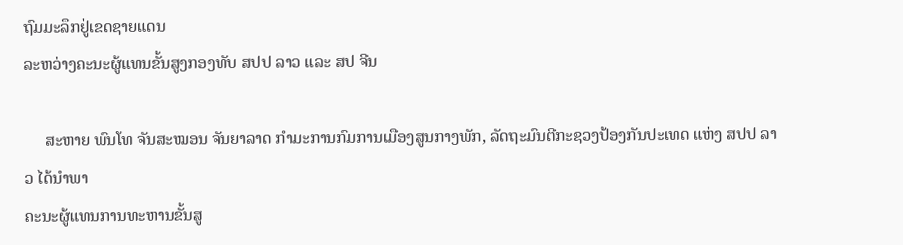ຖົມມະລຶກຢູ່ເຂດຊາຍແດນ
ລະຫວ່າງຄະນະຜູ້ແທນຂັ້ນສູງກອງທັບ ສປປ ລາວ ແລະ ສປ ຈີນ

     ສະຫາຍ ພົນໂທ ຈັນສະໝອນ ຈັນຍາລາດ ກຳມະການກົມການເມືອງສູນກາງພັກ, ລັດຖະມົນຕີກະຊວງປ້ອງກັນປະເທດ ແຫ່ງ ສປປ ລາວ ໄດ້ນຳພາ
ຄະນະຜູ້ແທນການທະຫານຂັ້ນສູ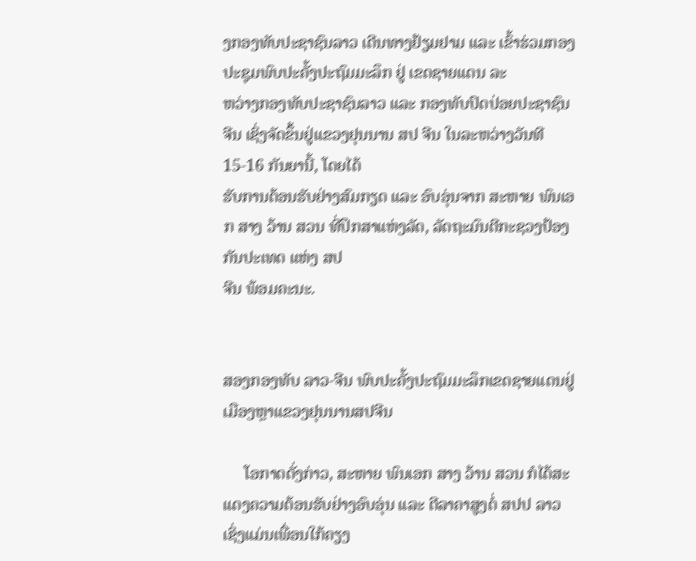ງກອງທັບປະຊາຊົນລາວ ເດີນທາງຢ້ຽມຢາມ ແລະ ເຂົ້າຮ່ວມກອງປະຊຸມພົບປະຄັ້ງປະຖົມມະລຶກ ຢູ່ ເຂດຊາຍແດນ ລະ
ຫວ່າງກອງທັບປະຊາຊົນລາວ ແລະ ກອງທັບປົດປ່ອຍປະຊາຊົນຈີນ ເຊິ່ງຈັດຂຶ້ນຢູ່ແຂວງຢຸນນານ ສປ ຈີນ ໃນລະຫວ່າງວັນທີ 15-16 ກັນຍານີ້, ໂດຍໄດ້
ຮັບການຕ້ອນຮັບຢ່າງສົມກຽດ ແລະ ອົບອຸ່ນຈາກ ສະຫາຍ ພົນເອກ ສາງ ວ້ານ ສວນ ທີ່ປຶກສາແຫ່ງລັດ, ລັດຖະມົນຕີກະຊວງປ້ອງກັນປະເທດ ແຫ່ງ ສປ
ຈີນ ພ້ອມຄະນະ.


ສອງກອງທັບ ລາວ-ຈີນ ພົບປະຄັ້ງປະຖົມມະລຶກເຂດຊາຍແດນຢູ່ເມືອງຫຼາແຂວງຢຸນນານສປຈີນ

     ໂອກາດດັ່ງກ່າວ, ສະຫາຍ ພົນເອກ ສາງ ວ້ານ ສວນ ກໍໄດ້ສະແດງຄວາມຕ້ອນຮັບຢ່າງອົບອຸ່ນ ແລະ ຕີລາຄາສູງຕໍ່ ສປປ ລາວ ເຊິ່ງແມ່ນເພື່ອນໃກ້ຄຽງ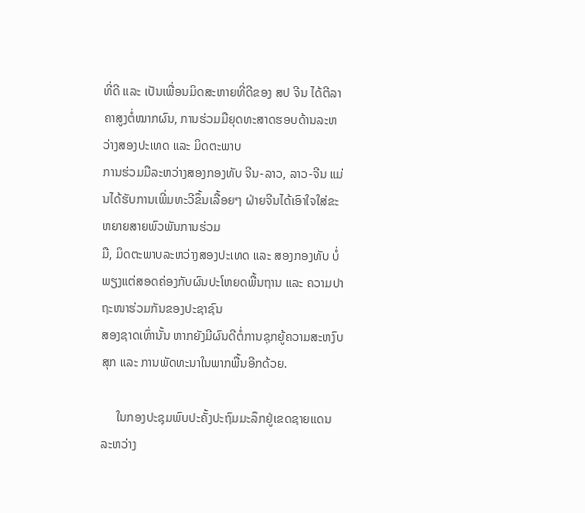ທີ່ດີ ແລະ ເປັນເພື່ອນມິດສະຫາຍທີ່ດີຂອງ ສປ ຈີນ ໄດ້ຕີລາຄາສູງຕໍ່ໝາກຜົນ, ການຮ່ວມມືຍຸດທະສາດຮອບດ້ານລະຫວ່າງສອງປະເທດ ແລະ ມິດຕະພາບ
ການຮ່ວມມືລະຫວ່າງສອງກອງທັບ ຈີນ-ລາວ, ລາວ-ຈີນ ແມ່ນໄດ້ຮັບການເພີ່ມທະວີຂຶ້ນເລື້ອຍໆ ຝ່າຍຈີນໄດ້ເອົາໃຈໃສ່ຂະຫຍາຍສາຍພົວພັນການຮ່ວມ
ມື, ມິດຕະພາບລະຫວ່າງສອງປະເທດ ແລະ ສອງກອງທັບ ບໍ່ພຽງແຕ່ສອດຄ່ອງກັບຜົນປະໂຫຍດພື້ນຖານ ແລະ ຄວາມປາຖະໜາຮ່ວມກັນຂອງປະຊາຊົນ
ສອງຊາດເທົ່ານັ້ນ ຫາກຍັງມີຜົນດີຕໍ່ການຊຸກຍູ້ຄວາມສະຫງົບສຸກ ແລະ ການພັດທະນາໃນພາກພື້ນອີກດ້ວຍ.

     ໃນກອງປະຊຸມພົບປະຄັ້ງປະຖົມມະລຶກຢູ່ເຂດຊາຍແດນ ລະຫວ່າງ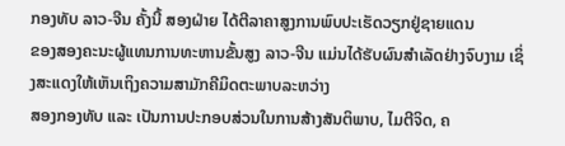ກອງທັບ ລາວ-ຈີນ ຄັ້ງນີ້ ສອງຝ່າຍ ໄດ້ຕີລາຄາສູງການພົບປະເຮັດວຽກຢູ່ຊາຍແດນ
ຂອງສອງຄະນະຜູ້ແທນການທະຫານຂັ້ນສູງ ລາວ-ຈີນ ແມ່ນໄດ້ຮັບຜົນສໍາເລັດຢ່າງຈົບງາມ ເຊິ່ງສະແດງໃຫ້ເຫັນເຖິງຄວາມສາມັກຄີມິດຕະພາບລະຫວ່າງ
ສອງກອງທັບ ແລະ ເປັນການປະກອບສ່ວນໃນການສ້າງສັນຕິພາບ, ໄມຕີຈິດ, ຄ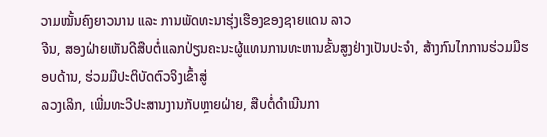ວາມໝັ້ນຄົງຍາວນານ ແລະ ການພັດທະນາຮຸ່ງເຮືອງຂອງຊາຍແດນ ລາວ
ຈີນ, ສອງຝ່າຍເຫັນດີສືບຕໍ່ແລກປ່ຽນຄະນະຜູ້ແທນການທະຫານຂັ້ນສູງຢ່າງເປັນປະຈຳ, ສ້າງກົນໄກການຮ່ວມມືຮອບດ້ານ, ຮ່ວມມືປະຕິບັດຕົວຈິງເຂົ້າສູ່
ລວງເລິກ, ເພີ່ມທະວີປະສານງານກັບຫຼາຍຝ່າຍ, ສືບຕໍ່ດຳເນີນກາ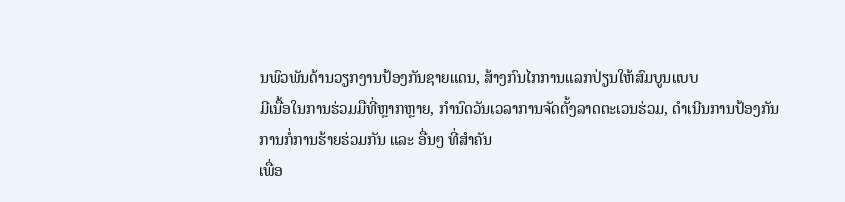ນພົວພັນດ້ານວຽກງານປ້ອງກັນຊາຍແດນ, ສ້າງກົນໄກການແລກປ່ຽນໃຫ້ສົມບູນແບບ
ມີເນື້ອໃນການຮ່ວມມືທີ່ຫຼາກຫຼາຍ, ກຳນົດວັນເວລາການຈັດຕັ້ງລາດຕະເວນຮ່ວມ, ດຳເນີນການປ້ອງກັນການກໍ່ການຮ້າຍຮ່ວມກັນ ແລະ ອື່ນໆ ທີ່ສຳຄັນ
ເພື່ອ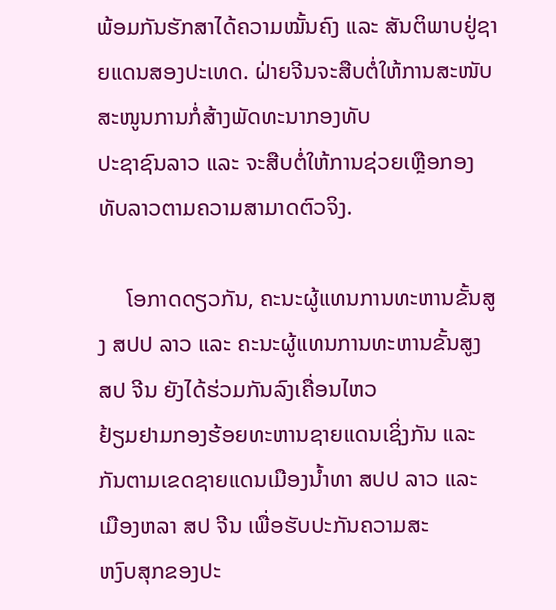ພ້ອມກັນຮັກສາໄດ້ຄວາມໝັ້ນຄົງ ແລະ ສັນຕິພາບຢູ່ຊາຍແດນສອງປະເທດ. ຝ່າຍຈີນຈະສືບຕໍ່ໃຫ້ການສະໜັບສະໜູນການກໍ່ສ້າງພັດທະນາກອງທັບ
ປະຊາຊົນລາວ ແລະ ຈະສືບຕໍ່ໃຫ້ການຊ່ວຍເຫຼືອກອງທັບລາວຕາມຄວາມສາມາດຕົວຈິງ.

     ໂອກາດດຽວກັນ, ຄະນະຜູ້ແທນການທະຫານຂັ້ນສູງ ສປປ ລາວ ແລະ ຄະນະຜູ້ແທນການທະຫານຂັ້ນສູງ ສປ ຈີນ ຍັງໄດ້ຮ່ວມກັນລົງເຄື່ອນໄຫວ
ຢ້ຽມຢາມກອງຮ້ອຍທະຫານຊາຍແດນເຊິ່ງກັນ ແລະ ກັນຕາມເຂດຊາຍແດນເມືອງນ້ຳທາ ສປປ ລາວ ແລະ ເມືອງຫລາ ສປ ຈີນ ເພື່ອຮັບປະກັນຄວາມສະ
ຫງົບສຸກຂອງປະ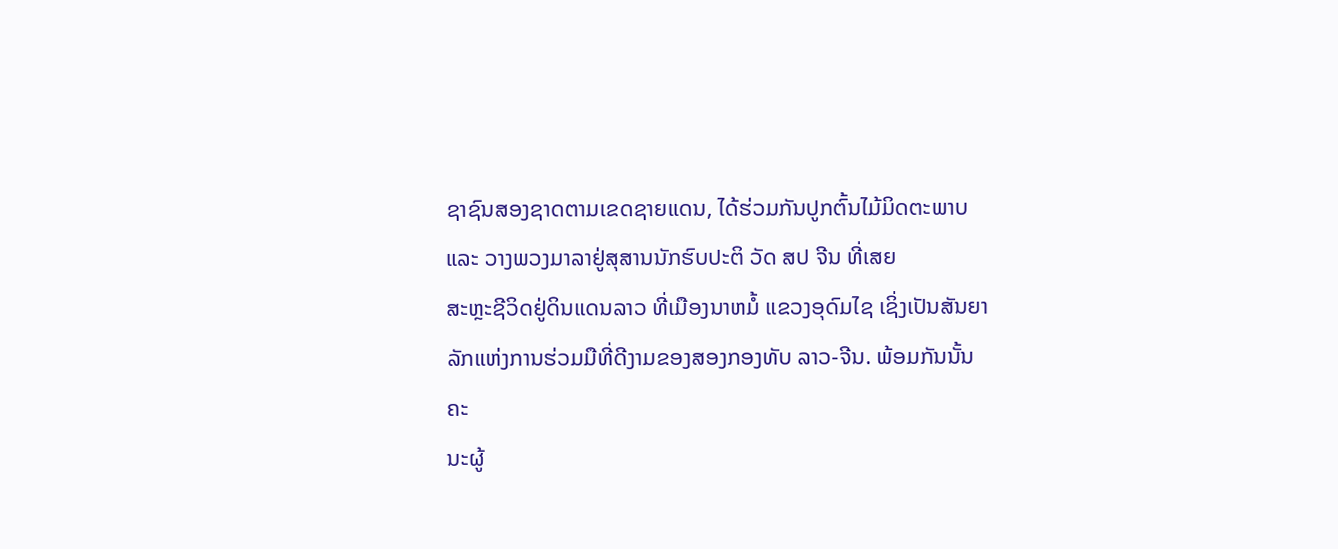ຊາຊົນສອງຊາດຕາມເຂດຊາຍແດນ, ໄດ້ຮ່ວມກັນປູກຕົ້ນໄມ້ມິດຕະພາບ ແລະ ວາງພວງມາລາຢູ່ສຸສານນັກຮົບປະຕິ ວັດ ສປ ຈີນ ທີ່ເສຍ
ສະຫຼະຊີວິດຢູ່ດິນແດນລາວ ທີ່ເມືອງນາຫມໍ້ ແຂວງອຸດົມໄຊ ເຊິ່ງເປັນສັນຍາລັກແຫ່ງການຮ່ວມມືທີ່ດີງາມຂອງສອງກອງທັບ ລາວ-ຈີນ. ພ້ອມກັນນັ້ນ ຄະ
ນະຜູ້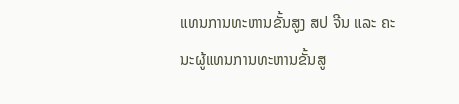ແທນການທະຫານຂັ້ນສູງ ສປ ຈີນ ແລະ ຄະນະຜູ້ແທນການທະຫານຂັ້ນສູ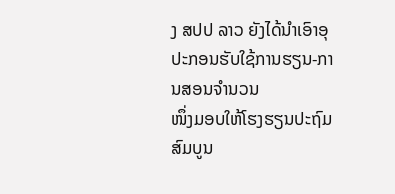ງ ສປປ ລາວ ຍັງໄດ້ນຳເອົາອຸປະກອນຮັບໃຊ້ການຮຽນ-ການສອນຈຳນວນ
ໜຶ່ງມອບໃຫ້ໂຮງຮຽນປະຖົມສົມບູນ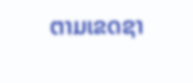ຕາມເຂດຊາ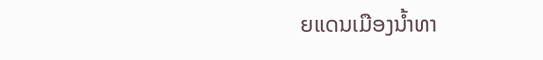ຍແດນເມືອງນ້ຳທາ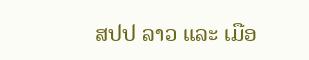ສປປ ລາວ ແລະ ເມືອ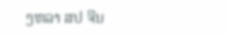ງຫລາ ສປ ຈີນ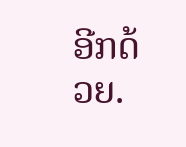ອີກດ້ວຍ.